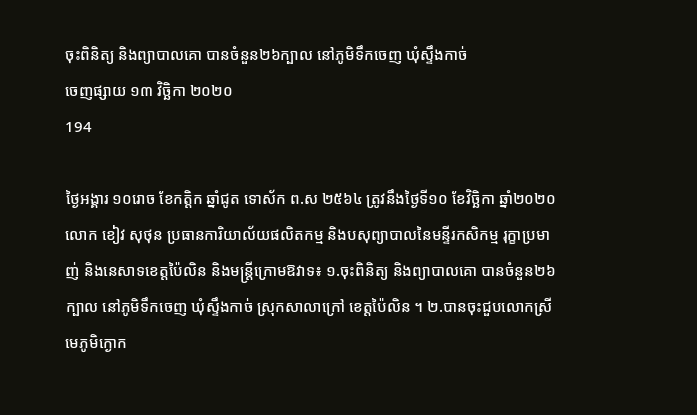ចុះពិនិត្យ និងព្យាបាលគោ បានចំនួន២៦ក្បាល នៅភូមិទឹកចេញ ឃុំស្ទឹងកាច់
ចេញផ្សាយ ១៣ វិច្ឆិកា ២០២០
194

ថ្ងៃអង្គារ ១០រោច ខែកត្តិក ឆ្នាំជូត ទោស័ក ព.ស ២៥៦៤ ត្រូវនឹងថ្ងៃទី១០ ខែវិច្ឆិកា ឆ្នាំ២០២០ លោក ខៀវ សុថុន ប្រធានការិយាល័យផលិតកម្ម និងបសុព្យាបាលនៃមន្ទីរកសិកម្ម រុក្ខាប្រមាញ់ និងនេសាទខេត្តប៉ៃលិន និងមន្ត្រីក្រោមឱវាទ៖ ១.ចុះពិនិត្យ និងព្យាបាលគោ បានចំនួន២៦ក្បាល នៅភូមិទឹកចេញ ឃុំស្ទឹងកាច់ ស្រុកសាលាក្រៅ ខេត្តប៉ៃលិន ។ ២.បានចុះជួបលោកស្រីមេភូមិក្ងោក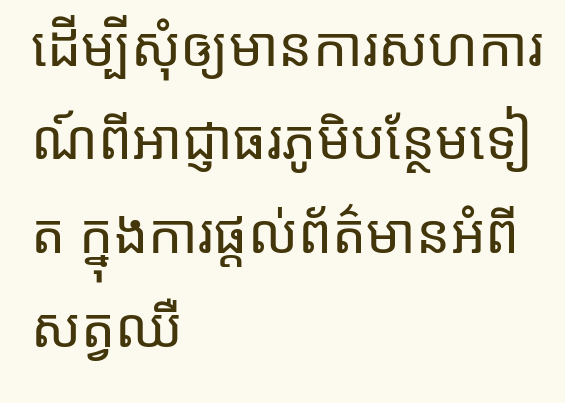ដើម្បីសុំឲ្យមានការសហការណ៍ពីអាជ្ញាធរភូមិបន្ថែមទៀត ក្នុងការផ្តល់ព័ត៌មានអំពីសត្វឈឺ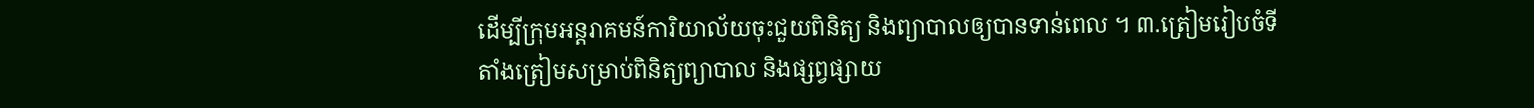ដើម្បីក្រុមអន្តរាគមន៍ការិយាល័យចុះជួយពិនិត្យ និងព្យាបាលឲ្យបានទាន់ពេល ។ ៣.ត្រៀមរៀបចំទីតាំងត្រៀមសម្រាប់ពិនិត្យព្យាបាល និងផ្សព្វផ្សាយ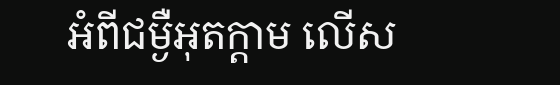អំពីជម្ងឺអុតក្តាម លើស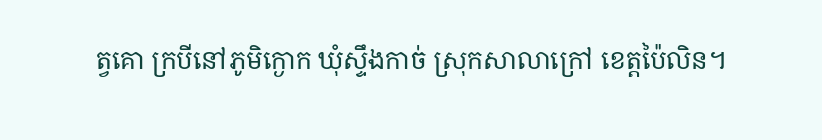ត្វគោ ក្របីនៅភូមិក្ងោក ឃុំស្ទឹងកាច់ ស្រុកសាលាក្រៅ ខេត្តប៉ៃលិន។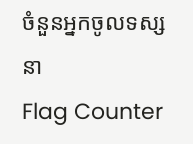ចំនួនអ្នកចូលទស្សនា
Flag Counter